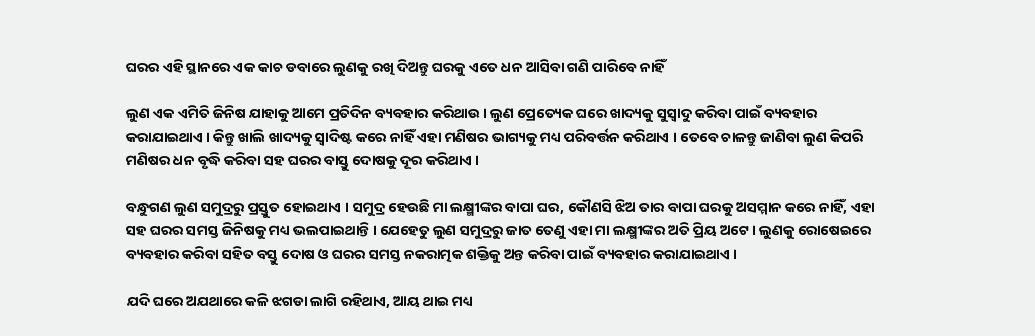ଘରର ଏହି ସ୍ଥାନରେ ଏକ କାଚ ଡବାରେ ଲୁଣକୁ ରଖି ଦିଅନ୍ତୁ ଘରକୁ ଏତେ ଧନ ଆସିବା ଗଣି ପାରିବେ ନାହିଁ

ଲୁଣ ଏକ ଏମିତି ଜିନିଷ ଯାହାକୁ ଆମେ ପ୍ରତିଦିନ ବ୍ୟବହାର କରିଥାଉ । ଲୁଣ ପ୍ରେତ୍ୟେକ ଘରେ ଖାଦ୍ୟକୁ ସୁସ୍ଵାଦୁ କରିବା ପାଇଁ ବ୍ୟବହାର କରାଯାଇଥାଏ । କିନ୍ତୁ ଖାଲି ଖାଦ୍ୟକୁ ସ୍ଵାଦିଷ୍ଟ କରେ ନାହିଁ ଏହା ମଣିଷର ଭାଗ୍ୟକୁ ମଧ୍ୟ ପରିବର୍ତ୍ତନ କରିଥାଏ । ତେବେ ଚାଳନ୍ତୁ ଜାଣିବା ଲୁଣ କିପରି ମଣିଷର ଧନ ବୃଦ୍ଧି କରିବା ସହ ଘରର ବାସ୍ତୁ ଦୋଷକୁ ଦୂର କରିଥାଏ ।

ବନ୍ଧୁଗଣ ଲୁଣ ସମୁଦ୍ରରୁ ପ୍ରସ୍ତୁତ ହୋଇଥାଏ । ସମୁଦ୍ର ହେଉଛି ମା ଲକ୍ଷ୍ମୀଙ୍କର ବାପା ଘର, କୌଣସି ଝିଅ ତାର ବାପା ଘରକୁ ଅସମ୍ମାନ କରେ ନାହିଁ, ଏହା ସହ ଘରର ସମସ୍ତ ଜିନିଷକୁ ମଧ୍ୟ ଭଲପାଇଥାନ୍ତି । ଯେହେତୁ ଲୁଣ ସମୁଦ୍ରରୁ ଜାତ ତେଣୁ ଏହା ମା ଲକ୍ଷ୍ମୀଙ୍କର ଅତି ପ୍ରିୟ ଅଟେ । ଲୁଣକୁ ରୋଷେଇରେ ବ୍ୟବହାର କରିବା ସହିତ ବସ୍ତୁ ଦୋଷ ଓ ଘରର ସମସ୍ତ ନକରାତ୍ମକ ଶକ୍ତିକୁ ଅନ୍ତ କରିବା ପାଇଁ ବ୍ୟବହାର କରାଯାଇଥାଏ ।

ଯଦି ଘରେ ଅଯଥାରେ କଳି ଝଗଡା ଲାଗି ରହିଥାଏ, ଆୟ ଥାଇ ମଧ୍ୟ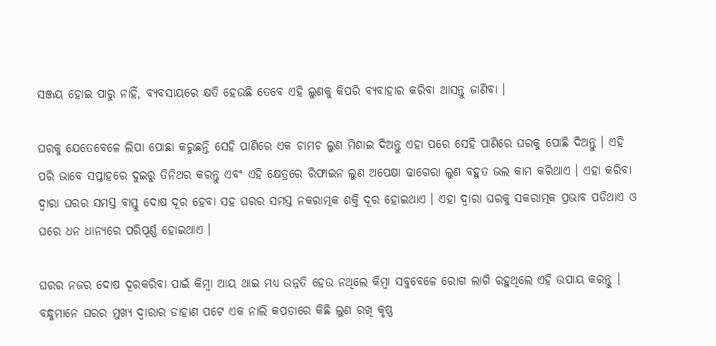ସଞ୍ଜୟ ହୋଇ ପାରୁ ନାହିଁ, ବ୍ୟବସାୟରେ କ୍ଷତି ହେଉଛି ତେବେ ଏହି ଲୁଣକୁ କିପରି ବ୍ୟବାହାର କରିବା ଆସନ୍ତୁ ଜାଣିବା ।

ଘରକୁ ଯେତେବେଳେ ଲିପା ପୋଛା କରୁଛନ୍ତି ସେହି ପାଣିରେ ଏକ ଚାମଚ ଲୁଣ ମିଶାଇ ଦିଅନ୍ତୁ ଏହା ପରେ ସେହି ପାଣିରେ ଘରକୁ ପୋଛି ଦିଅନ୍ତୁ । ଏହି ପରି ଭାବେ ସପ୍ତାହରେ ଦୁଇରୁ ତିନିଥର କରନ୍ତୁ ଏବଂ ଏହି କ୍ଷେତ୍ରରେ ରିଫାଇନ ଲୁଣ ଅପେକ୍ଷା ଢାଗେରା ଲୁଣ ବହୁତ ଭଲ କାମ କରିଥାଏ । ଏହା କରିବା ଦ୍ଵାରା ଘରର ସମସ୍ତ ବାସ୍ତୁ ଦୋଷ ଦୂର ହେବା ସହ ଘରର ସମସ୍ତ ନକରାତ୍ମକ ଶକ୍ତି ଦୂର ହୋଇଥାଏ । ଏହା ଦ୍ଵାରା ଘରକୁ ସକରାତ୍ମକ ପ୍ରଭାବ ପଡିଥାଏ ଓ ଘରେ ଧନ ଧାନ୍ୟରେ ପରିପୂର୍ଣ୍ଣ ହୋଇଥାଏ ।

ଘରର ନଜର ଦୋଷ ଦୂରକରିବା ପାଇଁ କିମ୍ବା ଆୟ ଥାଇ ମଧ୍ୟ ଉନ୍ନତି ହେଉ ନଥିଲେ କିମ୍ବା ସବୁବେଳେ ରୋଗ ଲାଗି ରହୁଥିଲେ ଏହି ଉପାୟ କରନ୍ତୁ । ବନ୍ଧୁମାନେ ଘରର ମୁଖ୍ୟ ଦ୍ଵାରାର ଡାହାଣ ପଟେ ଏକ ନାଲି କପଡାରେ କିଛି ଲୁଣ ରଖି କୃଷ୍ଣ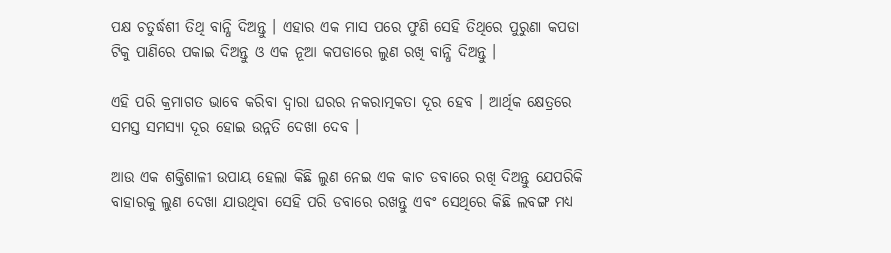ପକ୍ଷ ଚତୁର୍ଦ୍ଧଶୀ ତିଥି ବାନ୍ଧି ଦିଅନ୍ତୁ । ଏହାର ଏକ ମାସ ପରେ ଫୁଣି ସେହି ତିଥିରେ ପୁରୁଣା କପଡା ଟିକୁ ପାଣିରେ ପକାଇ ଦିଅନ୍ତୁ ଓ ଏକ ନୂଆ କପଡାରେ ଲୁଣ ରଖି ବାନ୍ଧି ଦିଅନ୍ତୁ ।

ଏହି ପରି କ୍ରମାଗତ ଭାବେ କରିବା ଦ୍ଵାରା ଘରର ନକରାତ୍ମକତା ଦୂର ହେବ । ଆର୍ଥିକ କ୍ଷେତ୍ରରେ ସମସ୍ତ ସମସ୍ୟା ଦୂର ହୋଇ ଉନ୍ନତି ଦେଖା ଦେବ ।

ଆଉ ଏକ ଶକ୍ତିଶାଳୀ ଉପାୟ ହେଲା କିଛି ଲୁଣ ନେଇ ଏକ କାଚ ଡବାରେ ରଖି ଦିଅନ୍ତୁ ଯେପରିକି ବାହାରକୁ ଲୁଣ ଦେଖା ଯାଉଥିବା ସେହି ପରି ଡବାରେ ରଖନ୍ତୁ ଏବଂ ସେଥିରେ କିଛି ଲବଙ୍ଗ ମଧ୍ୟ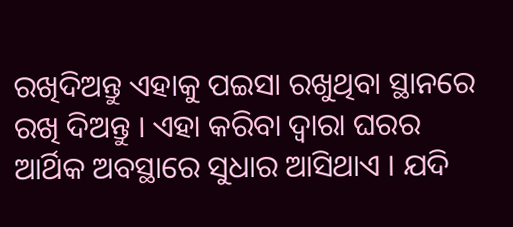ରଖିଦିଅନ୍ତୁ ଏହାକୁ ପଇସା ରଖୁଥିବା ସ୍ଥାନରେ ରଖି ଦିଅନ୍ତୁ । ଏହା କରିବା ଦ୍ଵାରା ଘରର ଆର୍ଥିକ ଅବସ୍ଥାରେ ସୁଧାର ଆସିଥାଏ । ଯଦି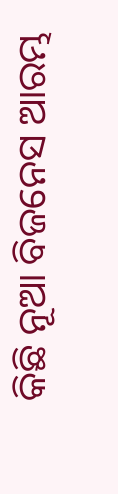କିଛି ନୂଆ ବିଜନେସ ଆରମ୍ଭ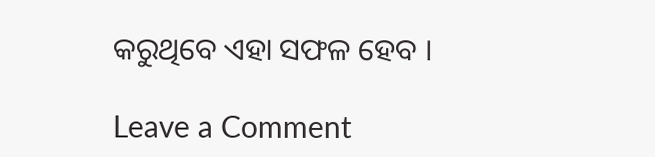କରୁଥିବେ ଏହା ସଫଳ ହେବ ।

Leave a Comment